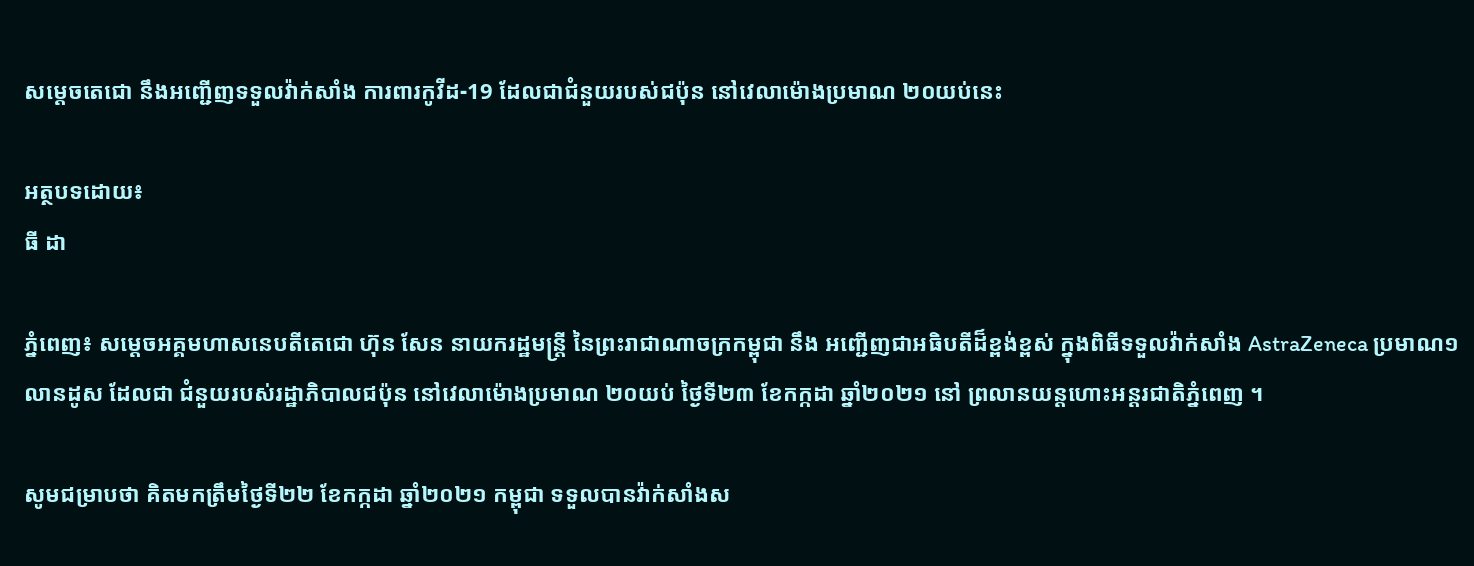សម្តេចតេជោ នឹងអញ្ជើញទទួលវ៉ាក់សាំង ការពារកូវីដ-19 ដែលជាជំនួយរបស់ជប៉ុន នៅវេលាម៉ោងប្រមាណ ២០យប់នេះ

អត្ថបទដោយ៖
ធី ដា

ភ្នំពេញ៖ សម្តេចអគ្គមហាសនេបតីតេជោ ហ៊ុន សែន នាយករដ្ឋមន្រ្តី នៃព្រះរាជាណាចក្រកម្ពុជា នឹង អញ្ជើញជាអធិបតីដ៏ខ្ពង់ខ្ពស់ ក្នុងពិធីទទួលវ៉ាក់សាំង AstraZeneca ប្រមាណ១លានដូស ដែលជា ជំនួយរបស់រដ្ឋាភិបាលជប៉ុន នៅវេលាម៉ោងប្រមាណ ២០យប់ ថ្ងៃទី២៣ ខែកក្កដា ឆ្នាំ២០២១ នៅ ព្រលានយន្តហោះអន្តរជាតិភ្នំពេញ ។

សូមជម្រាបថា គិតមកត្រឹមថ្ងៃទី២២ ខែកក្កដា ឆ្នាំ២០២១ កម្ពុជា ទទួលបានវ៉ាក់សាំងស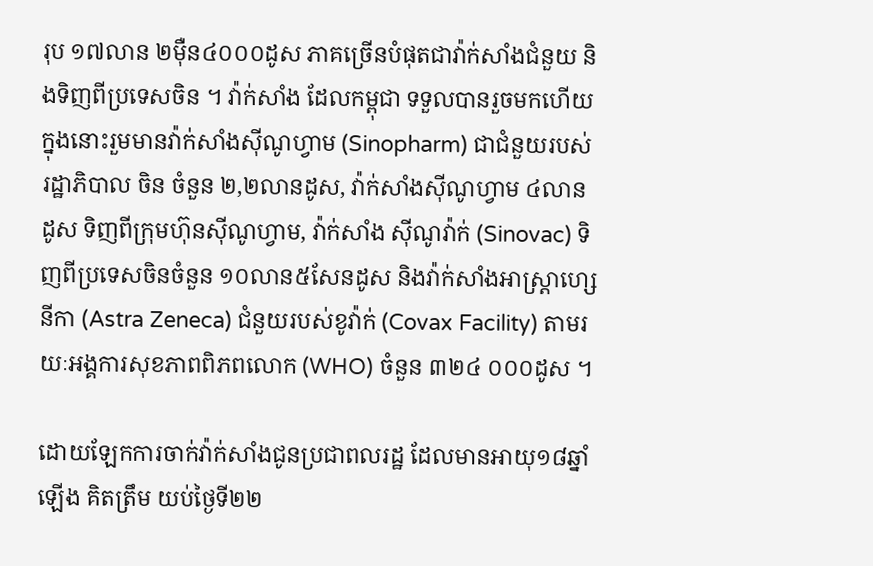រុប ១៧លាន ២ម៉ឺន៤០០០ដូស ភាគច្រើនបំផុតជាវ៉ាក់សាំងជំនួយ និងទិញពីប្រទេសចិន ។ វ៉ាក់សាំង ដែលកម្ពុជា ទទួលបានរួចមកហើយ ក្នុងនោះរួមមានវ៉ាក់សាំងស៊ីណូហ្វាម (Sinopharm) ជាជំនួយរបស់រដ្ឋាភិបាល ចិន ចំនួន ២,២លានដូស, វ៉ាក់សាំងស៊ីណូហ្វាម ៤លានដូស ទិញពីក្រុមហ៊ុនស៊ីណូហ្វាម, វ៉ាក់សាំង ស៊ីណូវ៉ាក់ (Sinovac) ទិញពីប្រទេសចិនចំនួន ១០លាន៥សែនដូស និងវ៉ាក់សាំងអាស្ត្រាហ្សេនីកា (Astra Zeneca) ជំនួយរបស់ខូវ៉ាក់ (Covax Facility) តាមរយៈអង្គការសុខភាពពិភពលោក (WHO) ចំនួន ៣២៤ ០០០ដូស ។

ដោយឡែកការចាក់វ៉ាក់សាំងជូនប្រជាពលរដ្ឋ ដែលមានអាយុ១៨ឆ្នាំឡើង គិតត្រឹម យប់ថ្ងៃទី២២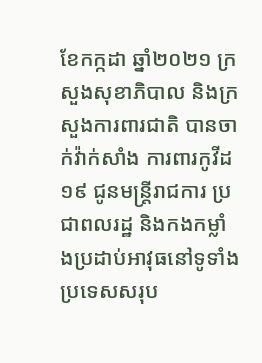ខែកក្កដា ឆ្នាំ២០២១ ក្រសួងសុខាភិបាល និងក្រសួងការពារជាតិ បានចាក់វ៉ាក់សាំង ការពារកូវីដ១៩ ជូនមន្រ្តីរាជការ ប្រជាពលរដ្ឋ និងកងកម្លាំងប្រដាប់អាវុធនៅទូទាំងប្រទេសសរុប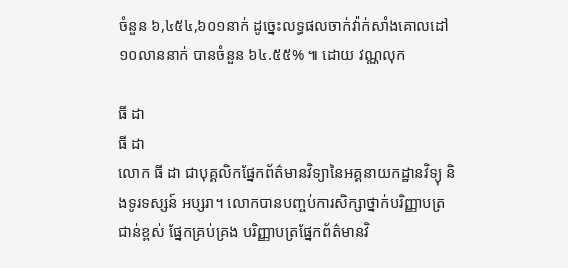ចំនួន ៦,៤៥៤,៦០១នាក់ ដូច្នេះលទ្ធផលចាក់វ៉ាក់សាំងគោលដៅ ១០លាននាក់ បានចំនួន ៦៤.៥៥% ៕ ដោយ វណ្ណលុក

ធី ដា
ធី ដា
លោក ធី ដា ជាបុគ្គលិកផ្នែកព័ត៌មានវិទ្យានៃអគ្គនាយកដ្ឋានវិទ្យុ និងទូរទស្សន៍ អប្សរា។ លោកបានបញ្ចប់ការសិក្សាថ្នាក់បរិញ្ញាបត្រជាន់ខ្ពស់ ផ្នែកគ្រប់គ្រង បរិញ្ញាបត្រផ្នែកព័ត៌មានវិ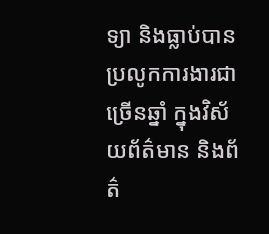ទ្យា និងធ្លាប់បានប្រលូកការងារជាច្រើនឆ្នាំ ក្នុងវិស័យព័ត៌មាន និងព័ត៌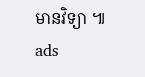មានវិទ្យា ៕
ads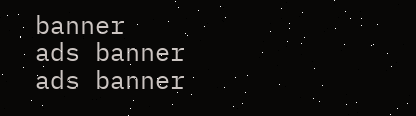banner
ads banner
ads banner